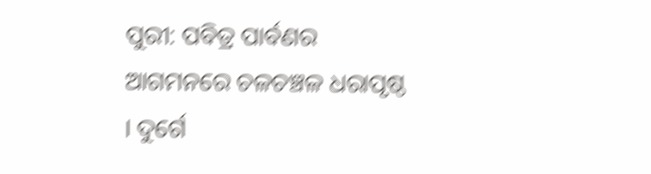ପୁରୀ: ପବିତ୍ର ପାର୍ବଣର ଆଗମନରେ ଚଳଚଞ୍ଚଳ ଧରାପୃଷ୍ଠ । ଦୁର୍ଗେ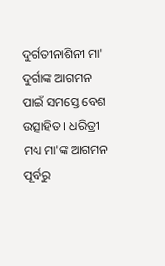ଦୁର୍ଗତୀନାଶିନୀ ମା' ଦୁର୍ଗାଙ୍କ ଆଗମନ ପାଇଁ ସମସ୍ତେ ବେଶ ଉତ୍ସାହିତ । ଧରିତ୍ରୀ ମଧ୍ୟ ମା'ଙ୍କ ଆଗମନ ପୂର୍ବରୁ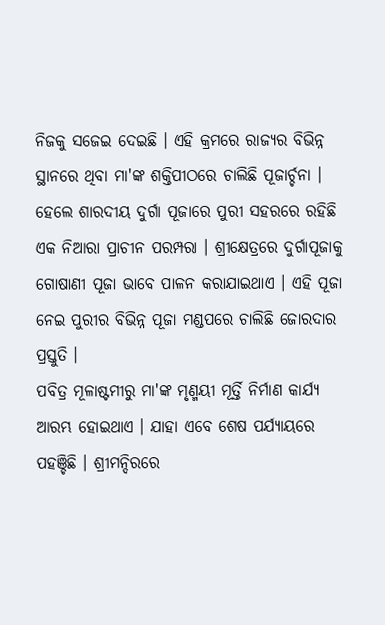ନିଜକୁ ସଜେଇ ଦେଇଛି । ଏହି କ୍ରମରେ ରାଜ୍ୟର ବିଭିନ୍ନ ସ୍ଥାନରେ ଥିବା ମା'ଙ୍କ ଶକ୍ତିପୀଠରେ ଚାଲିଛି ପୂଜାର୍ଚ୍ଚନା । ହେଲେ ଶାରଦୀୟ ଦୁର୍ଗା ପୂଜାରେ ପୁରୀ ସହରରେ ରହିଛି ଏକ ନିଆରା ପ୍ରାଚୀନ ପରମ୍ପରା । ଶ୍ରୀକ୍ଷେତ୍ରରେ ଦୁର୍ଗାପୂଜାକୁ ଗୋଷାଣୀ ପୂଜା ଭାବେ ପାଳନ କରାଯାଇଥାଏ । ଏହି ପୂଜା ନେଇ ପୁରୀର ବିଭିନ୍ନ ପୂଜା ମଣ୍ଡପରେ ଚାଲିଛି ଜୋରଦାର ପ୍ରସ୍ତୁତି ।
ପବିତ୍ର ମୂଳାଷ୍ଟମୀରୁ ମା'ଙ୍କ ମୃଣ୍ମୟୀ ମୂର୍ତ୍ତି ନିର୍ମାଣ କାର୍ଯ୍ୟ ଆରମ୍ଭ ହୋଇଥାଏ । ଯାହା ଏବେ ଶେଷ ପର୍ଯ୍ୟାୟରେ ପହଞ୍ଚିଛି । ଶ୍ରୀମନ୍ଦିରରେ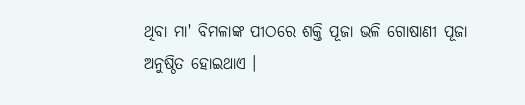ଥିବା ମା' ବିମଳାଙ୍କ ପୀଠରେ ଶକ୍ତି ପୂଜା ଭଳି ଗୋଷାଣୀ ପୂଜା ଅନୁଷ୍ଠିତ ହୋଇଥାଏ ।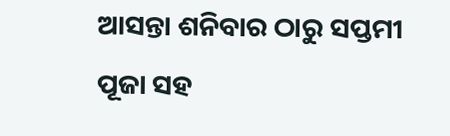ଆସନ୍ତା ଶନିବାର ଠାରୁ ସପ୍ତମୀ ପୂଜା ସହ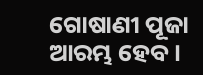ଗୋଷାଣୀ ପୂଜା ଆରମ୍ଭ ହେବ ।